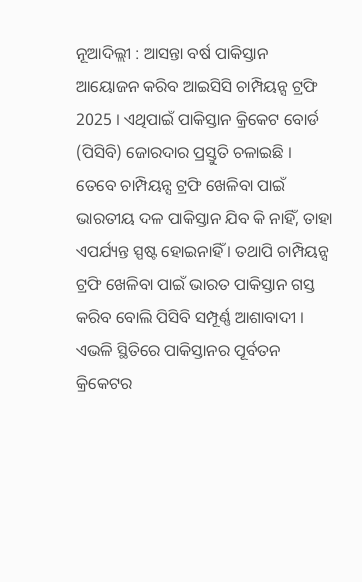ନୂଆଦିଲ୍ଲୀ : ଆସନ୍ତା ବର୍ଷ ପାକିସ୍ତାନ ଆୟୋଜନ କରିବ ଆଇସିସି ଚାମ୍ପିୟନ୍ସ ଟ୍ରଫି 2025 । ଏଥିପାଇଁ ପାକିସ୍ତାନ କ୍ରିକେଟ ବୋର୍ଡ (ପିସିବି) ଜୋରଦାର ପ୍ରସ୍ତୁତି ଚଳାଇଛି । ତେବେ ଚାମ୍ପିୟନ୍ସ ଟ୍ରଫି ଖେଳିବା ପାଇଁ ଭାରତୀୟ ଦଳ ପାକିସ୍ତାନ ଯିବ କି ନାହିଁ, ତାହା ଏପର୍ଯ୍ୟନ୍ତ ସ୍ପଷ୍ଟ ହୋଇନାହିଁ । ତଥାପି ଚାମ୍ପିୟନ୍ସ ଟ୍ରଫି ଖେଳିବା ପାଇଁ ଭାରତ ପାକିସ୍ତାନ ଗସ୍ତ କରିବ ବୋଲି ପିସିବି ସମ୍ପୂର୍ଣ୍ଣ ଆଶାବାଦୀ । ଏଭଳି ସ୍ଥିତିରେ ପାକିସ୍ତାନର ପୂର୍ବତନ କ୍ରିକେଟର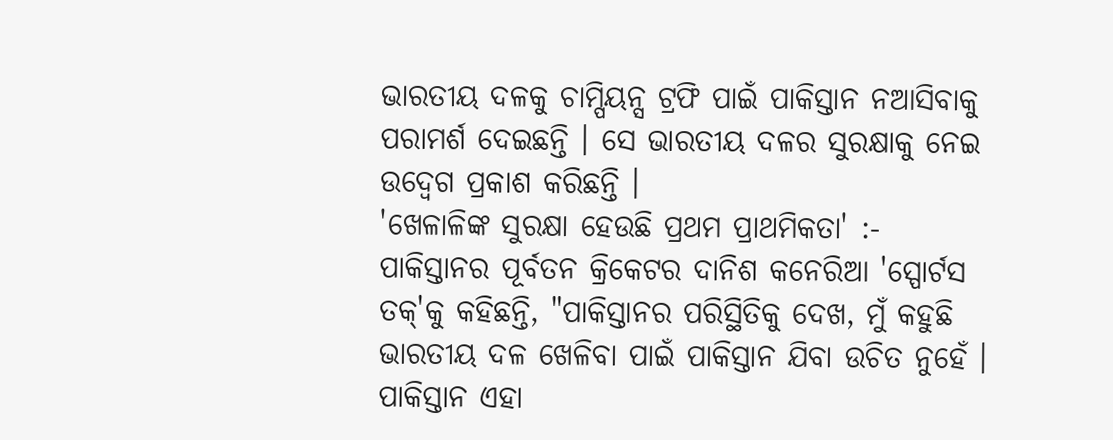ଭାରତୀୟ ଦଳକୁ ଚାମ୍ପିୟନ୍ସ ଟ୍ରଫି ପାଇଁ ପାକିସ୍ତାନ ନଆସିବାକୁ ପରାମର୍ଶ ଦେଇଛନ୍ତି । ସେ ଭାରତୀୟ ଦଳର ସୁରକ୍ଷାକୁ ନେଇ ଉଦ୍ବେଗ ପ୍ରକାଶ କରିଛନ୍ତି ।
'ଖେଳାଳିଙ୍କ ସୁରକ୍ଷା ହେଉଛି ପ୍ରଥମ ପ୍ରାଥମିକତା' :-
ପାକିସ୍ତାନର ପୂର୍ବତନ କ୍ରିକେଟର ଦାନିଶ କନେରିଆ 'ସ୍ପୋର୍ଟସ ତକ୍'କୁ କହିଛନ୍ତି, "ପାକିସ୍ତାନର ପରିସ୍ଥିତିକୁ ଦେଖ, ମୁଁ କହୁଛି ଭାରତୀୟ ଦଳ ଖେଳିବା ପାଇଁ ପାକିସ୍ତାନ ଯିବା ଉଚିତ ନୁହେଁ । ପାକିସ୍ତାନ ଏହା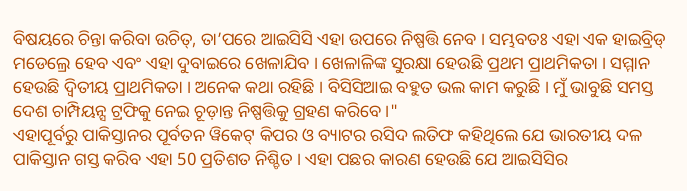ବିଷୟରେ ଚିନ୍ତା କରିବା ଉଚିତ୍, ତା’ପରେ ଆଇସିସି ଏହା ଉପରେ ନିଷ୍ପତ୍ତି ନେବ । ସମ୍ଭବତଃ ଏହା ଏକ ହାଇବ୍ରିଡ୍ ମଡେଲ୍ରେ ହେବ ଏବଂ ଏହା ଦୁବାଇରେ ଖେଳାଯିବ । ଖେଳାଳିଙ୍କ ସୁରକ୍ଷା ହେଉଛି ପ୍ରଥମ ପ୍ରାଥମିକତା । ସମ୍ମାନ ହେଉଛି ଦ୍ୱିତୀୟ ପ୍ରାଥମିକତା । ଅନେକ କଥା ରହିଛି । ବିସିସିଆଇ ବହୁତ ଭଲ କାମ କରୁଛି । ମୁଁ ଭାବୁଛି ସମସ୍ତ ଦେଶ ଚାମ୍ପିୟନ୍ସ ଟ୍ରଫିକୁ ନେଇ ଚୂଡ଼ାନ୍ତ ନିଷ୍ପତ୍ତିକୁ ଗ୍ରହଣ କରିବେ ।"
ଏହାପୂର୍ବରୁ ପାକିସ୍ତାନର ପୂର୍ବତନ ୱିକେଟ୍ କିପର ଓ ବ୍ୟାଟର ରସିଦ ଲତିଫ କହିଥିଲେ ଯେ ଭାରତୀୟ ଦଳ ପାକିସ୍ତାନ ଗସ୍ତ କରିବ ଏହା 50 ପ୍ରତିଶତ ନିଶ୍ଚିତ । ଏହା ପଛର କାରଣ ହେଉଛି ଯେ ଆଇସିସିର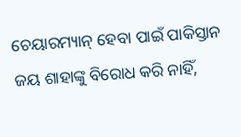ଚେୟାରମ୍ୟାନ୍ ହେବା ପାଇଁ ପାକିସ୍ତାନ ଜୟ ଶାହାଙ୍କୁ ବିରୋଧ କରି ନାହିଁ,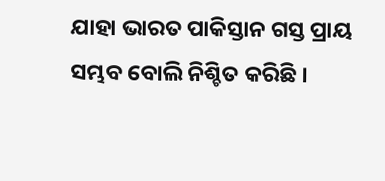ଯାହା ଭାରତ ପାକିସ୍ତାନ ଗସ୍ତ ପ୍ରାୟ ସମ୍ଭବ ବୋଲି ନିଶ୍ଚିତ କରିଛି ।